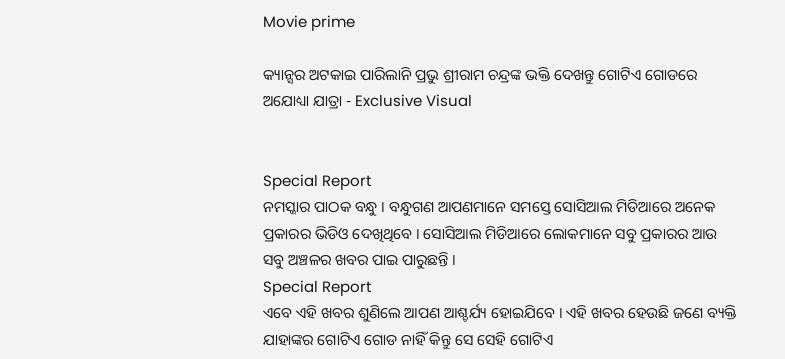Movie prime

କ୍ୟାନ୍ସର ଅଟକାଇ ପାରିଲାନି ପ୍ରଭୁ ଶ୍ରୀରାମ ଚନ୍ଦ୍ରଙ୍କ ଭକ୍ତି ଦେଖନ୍ତୁ ଗୋଟିଏ ଗୋଡରେ ଅଯୋଧ୍ୟା ଯାତ୍ରା - Exclusive Visual


Special Report
ନମସ୍କାର ପାଠକ ବନ୍ଧୁ । ବନ୍ଧୁଗଣ ଆପଣମାନେ ସମସ୍ତେ ସୋସିଆଲ ମିଡିଆରେ ଅନେକ ପ୍ରକାରର ଭିଡିଓ ଦେଖିଥିବେ । ସୋସିଆଲ ମିଡିଆରେ ଲୋକମାନେ ସବୁ ପ୍ରକାରର ଆଉ ସବୁ ଅଞ୍ଚଳର ଖବର ପାଇ ପାରୁଛନ୍ତି ।
Special Report
ଏବେ ଏହି ଖବର ଶୁଣିଲେ ଆପଣ ଆଶ୍ଚର୍ଯ୍ୟ ହୋଇଯିବେ । ଏହି ଖବର ହେଉଛି ଜଣେ ବ୍ୟକ୍ତି ଯାହାଙ୍କର ଗୋଟିଏ ଗୋଡ ନାହିଁ କିନ୍ତୁ ସେ ସେହି ଗୋଟିଏ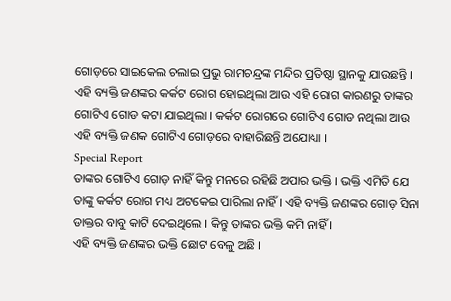ଗୋଡ଼ରେ ସାଇକେଲ ଚଲାଇ ପ୍ରଭୁ ରାମଚନ୍ଦ୍ରଙ୍କ ମନ୍ଦିର ପ୍ରତିଷ୍ଠା ସ୍ଥାନକୁ ଯାଉଛନ୍ତି ।
ଏହି ବ୍ୟକ୍ତି ଜଣଙ୍କର କର୍କଟ ରୋଗ ହୋଇଥିଲା ଆଉ ଏହି ରୋଗ କାରଣରୁ ତାଙ୍କର ଗୋଟିଏ ଗୋଡ କଟା ଯାଇଥିଲା । କର୍କଟ ରୋଗରେ ଗୋଟିଏ ଗୋଡ ନଥିଲା ଆଉ ଏହି ବ୍ୟକ୍ତି ଜଣକ ଗୋଟିଏ ଗୋଡ଼ରେ ବାହାରିଛନ୍ତି ଅଯୋଧ୍ୟା ।
Special Report
ତାଙ୍କର ଗୋଟିଏ ଗୋଡ଼ ନାହିଁ କିନ୍ତୁ ମନରେ ରହିଛି ଅପାର ଭକ୍ତି । ଭକ୍ତି ଏମିତି ଯେ ତାଙ୍କୁ କର୍କଟ ରୋଗ ମଧ୍ୟ ଅଟକେଇ ପାରିଲା ନାହିଁ । ଏହି ବ୍ୟକ୍ତି ଜଣଙ୍କର ଗୋଡ଼ ସିନା ଡାକ୍ତର ବାବୁ କାଟି ଦେଇଥିଲେ । କିନ୍ତୁ ତାଙ୍କର ଭକ୍ତି କମି ନାହିଁ ।
ଏହି ବ୍ୟକ୍ତି ଜଣଙ୍କର ଭକ୍ତି ଛୋଟ ବେଳୁ ଅଛି ।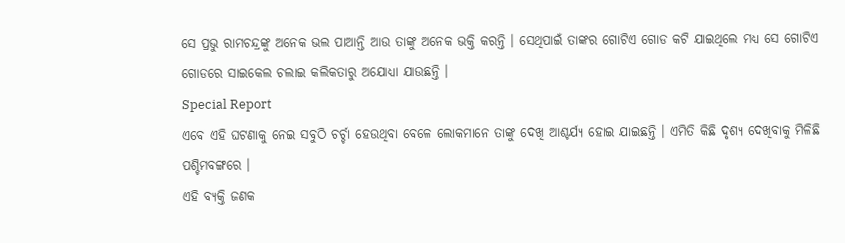ସେ ପ୍ରଭୁ ରାମଚନ୍ଦ୍ରଙ୍କୁ ଅନେକ ଭଲ ପାଆନ୍ତି ଆଉ ତାଙ୍କୁ ଅନେକ ଭକ୍ତି କରନ୍ତି । ସେଥିପାଇଁ ତାଙ୍କର ଗୋଟିଏ ଗୋଡ କଟି ଯାଇଥିଲେ ମଧ୍ୟ ସେ ଗୋଟିଏ ଗୋଡରେ ସାଇକେଲ ଚଲାଇ କଲିକତାରୁ ଅଯୋଧ୍ୟା ଯାଉଛନ୍ତି ।
Special Report
ଏବେ ଏହି ଘଟଣାକୁ ନେଇ ସବୁଠି ଚର୍ଚ୍ଚା ହେଉଥିବା ବେଳେ ଲୋକମାନେ ତାଙ୍କୁ ଦେଖି ଆଶ୍ଚର୍ଯ୍ୟ ହୋଇ ଯାଇଛନ୍ତି । ଏମିତି କିଛି ଦୃଶ୍ୟ ଦେଖିବାକୁ ମିଳିଛି ପଶ୍ଚିମବଙ୍ଗରେ ।
ଏହି ବ୍ୟକ୍ତି ଜଣକ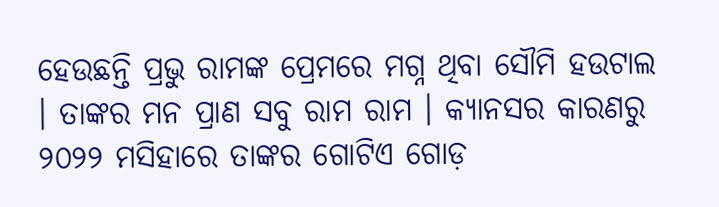ହେଉଛନ୍ତି ପ୍ରଭୁ ରାମଙ୍କ ପ୍ରେମରେ ମଗ୍ନ ଥିବା ସୌମି ହଉଟାଲ । ତାଙ୍କର ମନ ପ୍ରାଣ ସବୁ ରାମ ରାମ । କ୍ୟାନସର କାରଣରୁ ୨୦୨୨ ମସିହାରେ ତାଙ୍କର ଗୋଟିଏ ଗୋଡ଼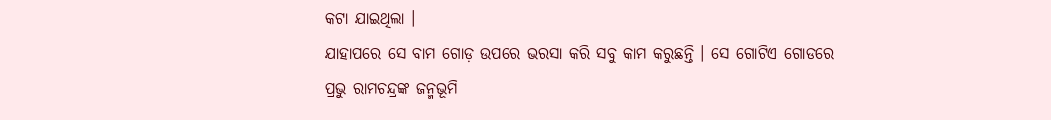କଟା ଯାଇଥିଲା ।
ଯାହାପରେ ସେ ବାମ ଗୋଡ଼ ଉପରେ ଭରସା କରି ସବୁ କାମ କରୁଛନ୍ତି । ସେ ଗୋଟିଏ ଗୋଡରେ ପ୍ରଭୁ ରାମଚନ୍ଦ୍ରଙ୍କ ଜନ୍ମଭୂମି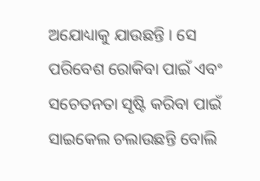ଅଯୋଧ୍ୟାକୁ ଯାଉଛନ୍ତି । ସେ ପରିବେଶ ରୋକିବା ପାଇଁ ଏବଂ ସଚେତନତା ସୃଷ୍ଟି କରିବା ପାଇଁ ସାଇକେଲ ଚଲାଉଛନ୍ତି ବୋଲି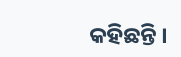କହିଛନ୍ତି ।